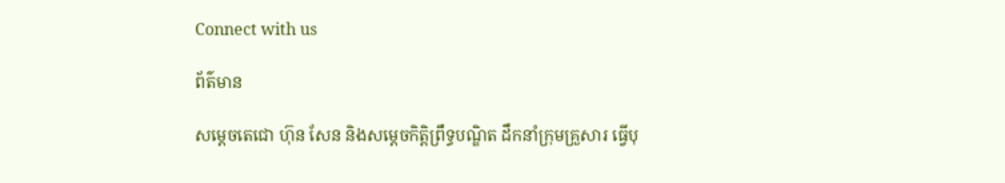Connect with us

ព័ត៌មាន

សម្តេចតេជោ ហ៊ុន សែន និងសម្តេចកិត្តិព្រឹទ្ធបណ្ឌិត ដឹកនាំក្រុមគ្រួសារ ធ្វើបុ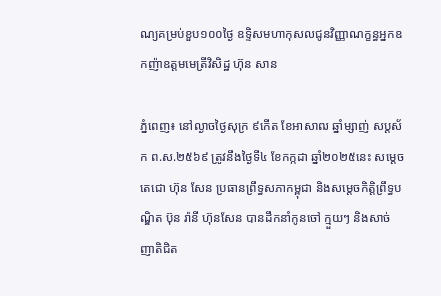ណ្យគម្រប់ខួប១០០ថ្ងៃ ឧទ្ទិសមហាកុសលជូនវិញ្ញាណក្ខន្ធអ្នកឧកញ៉ាឧត្តមមេត្រីវិសិដ្ឋ ហ៊ុន សាន

ភ្នំពេញ៖ នៅល្ងាចថ្ងៃសុក្រ ៩កើត ខែអាសាឍ ឆ្នាំម្សាញ់ សប្ដស័ក ព.ស.២៥៦៩ ត្រូវនឹងថ្ងៃទី៤ ខែកក្កដា ឆ្នាំ២០២៥នេះ សម្តេចតេជោ ហ៊ុន សែន ប្រធានព្រឹទ្ធសភាកម្ពុជា និងសម្តេចកិត្តិព្រឹទ្ធបណ្ឌិត ប៊ុន រ៉ានី ហ៊ុនសែន បានដឹកនាំកូនចៅ ក្មួយៗ និងសាច់ញាតិជិត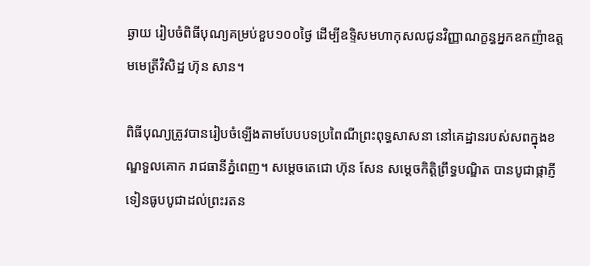ឆ្ងាយ រៀបចំពិធីបុណ្យគម្រប់ខួប១០០ថ្ងៃ ដើម្បីឧទ្ទិសមហាកុសលជូនវិញ្ញាណក្ខន្ធអ្នកឧកញ៉ាឧត្តមមេត្រីវិសិដ្ឋ ហ៊ុន សាន។

ពិធីបុណ្យត្រូវបានរៀបចំឡើងតាមបែបបទប្រពៃណីព្រះពុទ្ធសាសនា នៅគេដ្ឋានរបស់សពក្នុងខណ្ឌទួលគោក រាជធានីភ្នំពេញ។ សម្តេចតេជោ ហ៊ុន សែន សម្តេចកិត្តិព្រឹទ្ធបណ្ឌិត បានបូជាផ្កាភ្ញី ទៀនធូបបូជាដល់ព្រះរតន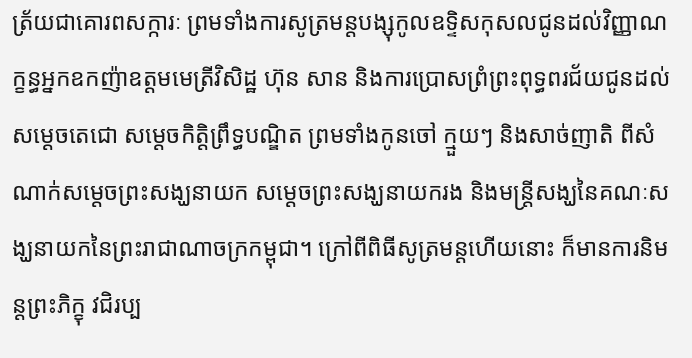ត្រ័យជាគោរពសក្ការៈ ព្រមទាំងការសូត្រមន្តបង្សុកូលឧទ្ទិសកុសលជូនដល់វិញ្ញាណក្ខន្ធអ្នកឧកញ៉ាឧត្តមមេត្រីវិសិដ្ឋ ហ៊ុន សាន និងការប្រោសព្រំព្រះពុទ្ធពរជ័យជូនដល់សម្តេចតេជោ សម្តេចកិត្តិព្រឹទ្ធបណ្ឌិត ព្រមទាំងកូនចៅ ក្មួយៗ និងសាច់ញាតិ ពីសំណាក់សម្តេចព្រះសង្ឃនាយក សម្តេចព្រះសង្ឃនាយករង និងមន្ត្រីសង្ឃនៃគណៈសង្ឃនាយកនៃព្រះរាជាណាចក្រកម្ពុជា។ ក្រៅពីពិធីសូត្រមន្តហើយនោះ ក៏មានការនិមន្តព្រះភិក្ខុ វជិរប្ប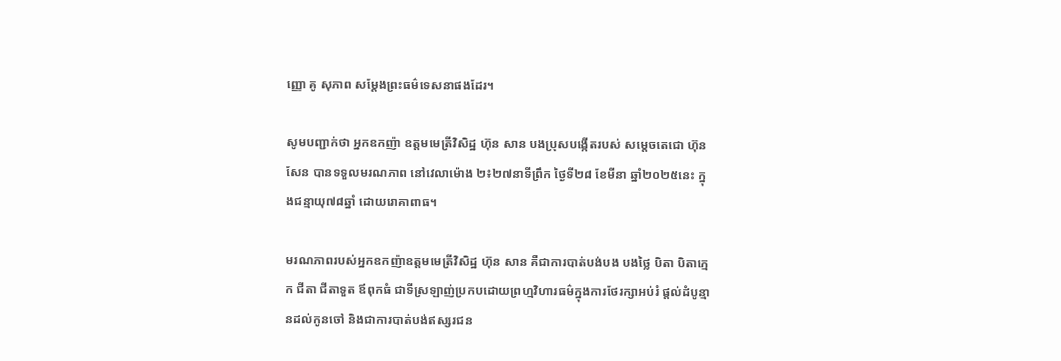ញ្ញោ គូ សុភាព សម្តែងព្រះធម៌ទេសនាផងដែរ។

សូមបញ្ជាក់ថា អ្នកឧកញ៉ា ឧត្តមមេត្រីវិសិដ្ឋ ហ៊ុន សាន បងប្រុសបង្កើតរបស់ សម្តេចតេជោ ហ៊ុន សែន បានទទួលមរណភាព នៅវេលាម៉ោង ២៖២៧នាទីព្រឹក ថ្ងៃទី២៨ ខែមីនា ឆ្នាំ២០២៥នេះ ក្នុងជន្មាយុ៧៨ឆ្នាំ ដោយរោគាពាធ។

មរណភាពរបស់អ្នកឧកញ៉ាឧត្តមមេត្រីវិសិដ្ឋ ហ៊ុន សាន គឺជាការបាត់បង់បង បងថ្លៃ បិតា បិតាក្មេក ជីតា ជីតាទួត ឪពុកធំ ជាទីស្រឡាញ់ប្រកបដោយព្រហ្មវិហារធម៌ក្នុងការថែរក្សាអប់រំ ផ្ដល់ដំបូន្មានដល់កូនចៅ និងជាការបាត់បង់ឥស្សរជន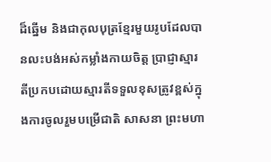ដ៏ឆ្នើម និងជាកុលបុត្រខ្មែរមួយរូបដែលបានលះបង់អស់កម្លាំងកាយចិត្ត ប្រាជ្ញាស្មារតីប្រកបដោយស្មារតីទទួលខុសត្រូវខ្ពស់ក្នុងការចូលរួមបម្រើជាតិ សាសនា ព្រះមហា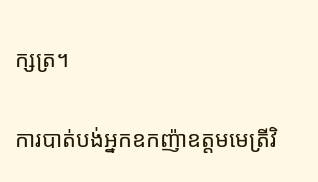ក្សត្រ។

ការបាត់បង់អ្នកឧកញ៉ាឧត្តមមេត្រីវិ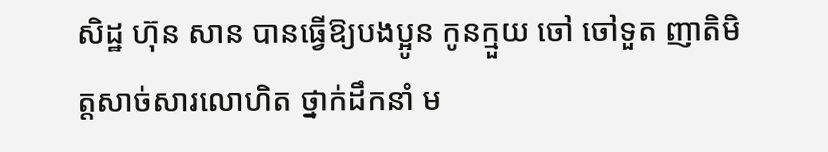សិដ្ឋ ហ៊ុន សាន បានធ្វើឱ្យបងប្អូន កូនក្មួយ ចៅ ចៅទួត ញាតិមិត្តសាច់សារលោហិត ថ្នាក់ដឹកនាំ ម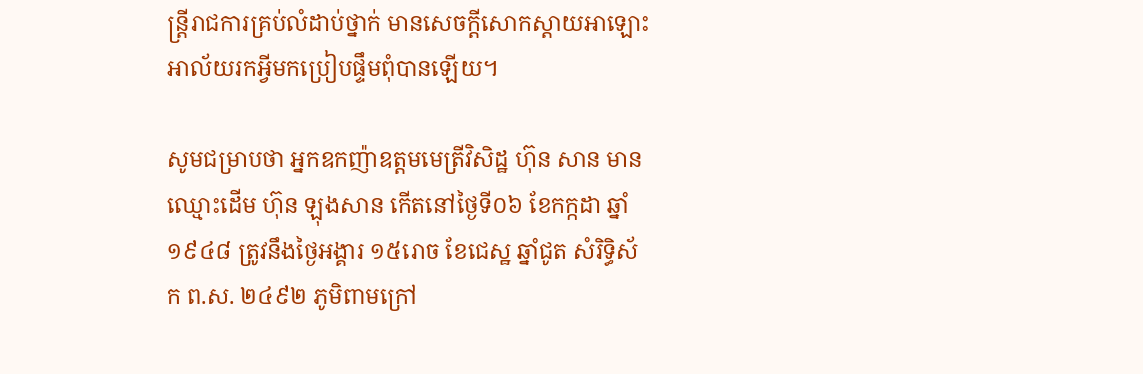ន្ត្រីរាជការគ្រប់លំដាប់ថ្នាក់ មានសេចក្តីសោកស្ដាយអាឡោះអាល័យរកអ្វីមកប្រៀបផ្ទឹមពុំបានឡើយ។

សូមជម្រាបថា អ្នកឧកញ៉ាឧត្តមមេត្រីវិសិដ្ឋ ហ៊ុន សាន មានឈ្មោះដើម ហ៊ុន ឡុងសាន កើតនៅថ្ងៃទី០៦ ខែកក្កដា ឆ្នាំ១៩៤៨ ត្រូវនឹងថ្ងៃអង្គារ ១៥រោច ខែជេស្ឋ ឆ្នាំជូត សំរិទ្ធិស័ក ព.ស. ២៤៩២ ភូមិពាមក្រៅ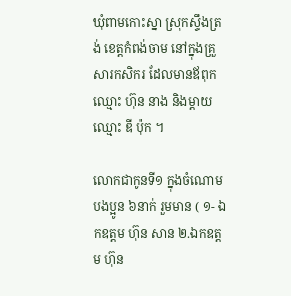ឃុំពាមកោះស្នា ស្រុកស្ទឹងត្រង់ ខេត្តកំពង់ចាម នៅក្នុងគ្រួសារកសិករ ដែលមានឪពុកឈ្មោះ ហ៊ុន នាង និងម្ដាយឈ្មោះ ឌី ប៉ុក ។

លោកជាកូនទី១ ក្នុងចំណោមបងប្អូន ៦នាក់ រួមមាន ( ១- ឯកឧត្ដម ហ៊ុន សាន ២.ឯកឧត្ដម ហ៊ុន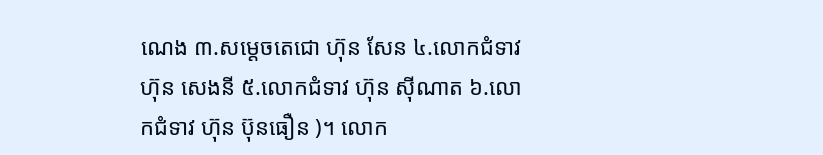ណេង ៣.សម្ដេចតេជោ ហ៊ុន សែន ៤.លោកជំទាវ ហ៊ុន សេងនី ៥.លោកជំទាវ ហ៊ុន ស៊ីណាត ៦.លោកជំទាវ ហ៊ុន ប៊ុនធឿន )។ លោក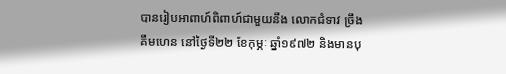បានរៀបអាពាហ៍ពិពាហ៍ជាមួយនឹង លោកជំទាវ ច្រឹង គឹមហេន នៅថ្ងៃទី២២ ខែកុម្ភៈ ឆ្នាំ១៩៧២ និងមានបុ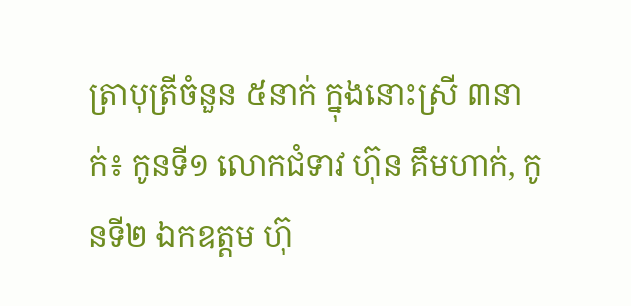ត្រាបុត្រីចំនួន ៥នាក់ ក្នុងនោះស្រី ៣នាក់៖ កូនទី១ លោកជំទាវ ហ៊ុន គឹមហាក់, កូនទី២ ឯកឧត្តម ហ៊ុ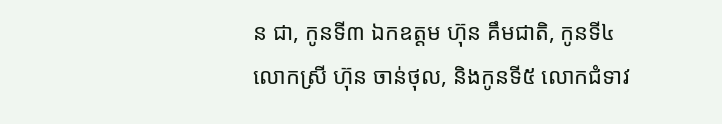ន ជា, កូនទី៣ ឯកឧត្តម ហ៊ុន គឹមជាតិ, កូនទី៤ លោកស្រី ហ៊ុន ចាន់ថុល, និងកូនទី៥ លោកជំទាវ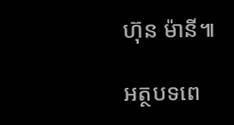ហ៊ុន ម៉ានី៕

អត្ថបទពេ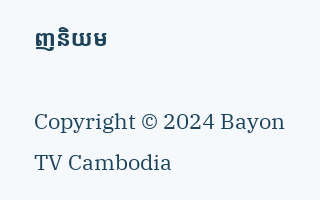ញនិយម

Copyright © 2024 Bayon TV Cambodia